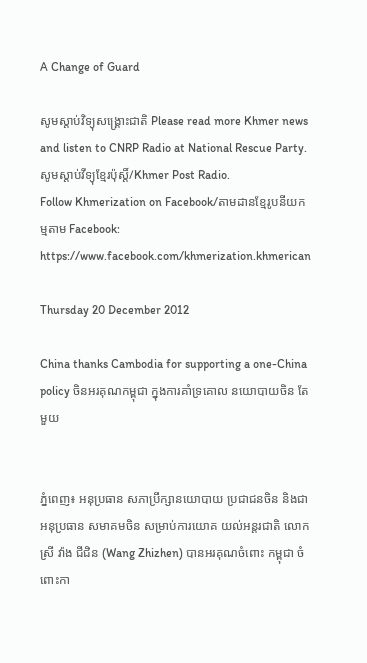A Change of Guard

សូមស្តាប់វិទ្យុសង្គ្រោះជាតិ Please read more Khmer news and listen to CNRP Radio at National Rescue Party. សូមស្តាប់វីទ្យុខ្មែរប៉ុស្តិ៍/Khmer Post Radio.
Follow Khmerization on Facebook/តាមដានខ្មែរូបនីយកម្មតាម Facebook: https://www.facebook.com/khmerization.khmerican

Thursday 20 December 2012

China thanks Cambodia for supporting a one-China policy ចិនអរគុណកម្ពុជា ក្នុងការគាំទ្រគោល នយោបាយចិន តែមួយ


ភ្នំពេញ៖ អនុប្រធាន សភាប្រឹក្សានយោបាយ ប្រជាជនចិន និងជាអនុប្រធាន សមាគមចិន សម្រាប់ការយោគ យល់អន្តរជាតិ លោកស្រី វ៉ាង ជីជិន (Wang Zhizhen) បានអរគុណចំពោះ កម្ពុជា ចំពោះកា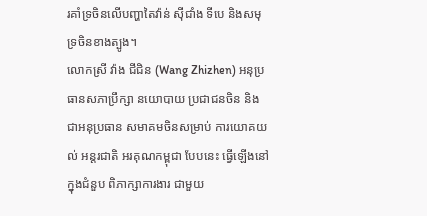រគាំទ្រចិនលើបញ្ហាតៃវ៉ាន់ ស៊ីជាំង ទីបេ និងសមុទ្រចិនខាងត្បូង។
លោកស្រី វ៉ាង ជីជិន (Wang Zhizhen) អនុប្រធានសភាប្រឹក្សា នយោបាយ ប្រជាជនចិន និងជាអនុប្រធាន សមាគមចិនសម្រាប់ ការយោគយល់ អន្តរជាតិ អរគុណកម្ពុជា បែបនេះ ធ្វើឡើងនៅក្នុងជំនួប ពិភាក្សាការងារ ជាមួយ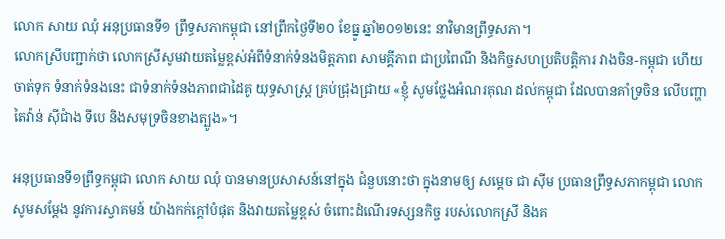លោក សាយ ឈុំ អនុប្រធានទី១ ព្រឹទ្ធសភាកម្ពុជា នៅព្រឹកថ្ងៃទី២០ ខែធ្នូ ឆ្នាំ២០១២នេះ នាវិមានព្រឹទ្ធសភា។
លោកស្រីបញ្ជាក់ថា លោកស្រីសូមវាយតម្លៃខ្ពស់អំពីទំនាក់ទំនងមិត្តភាព សាមគ្គីភាព ជាប្រពៃណី និងកិច្ចសហប្រតិបត្តិការ វាងចិន-កម្ពុជា ហើយ ចាត់ទុក ទំនាក់ទំនងនេះ ជាទំនាក់ទំនងភាពជាដៃគូ យុទ្ធសាស្រ្ត គ្រប់ជ្រុងជ្រាយ «ខ្ញុំ សូមថ្លែងអំណរគុណ ដល់កម្ពុជា ដែលបានគាំទ្រចិន លើបញ្ហាតៃវ៉ាន់ ស៊ីជាំង ទីបេ និងសមុទ្រចិនខាងត្បូង»។

អនុប្រធានទី១ព្រឹទ្ធកម្ពុជា លោក សាយ ឈុំ បានមានប្រសាសន៍នៅក្នុង ជំនួបនោះថា ក្នុងនាមឲ្យ សម្តេច ជា ស៊ីម ប្រធានព្រឹទ្ធសភាកម្ពុជា លោក សូមសម្តែង នូវការស្វាគមន៍ យ៉ាងកក់ក្តៅបំផុត និងវាយតម្លៃខ្ពស់ ចំពោះដំណើរទស្សនកិច្ច របស់លោកស្រី និងគ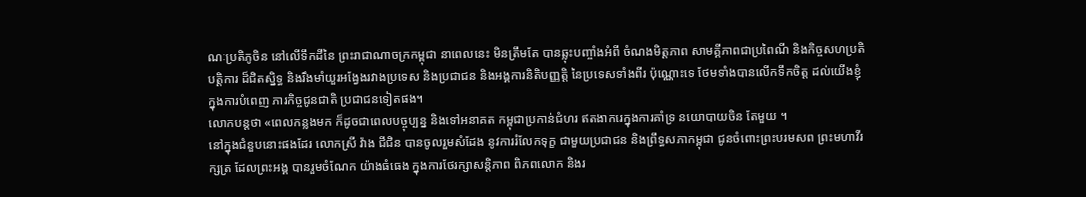ណៈប្រតិភូចិន នៅលើទឹកដីនៃ ព្រះរាជាណាចក្រកម្ពុជា នាពេលនេះ មិនត្រឹមតែ បានឆ្លុះបញ្ចាំងអំពី ចំណងមិត្តភាព សាមគ្គីភាពជាប្រពៃណី និងកិច្ចសហប្រតិបត្តិការ ដ៏ជិតស្និទ្ធ និងរឹងមាំយួរអង្វែងរវាងប្រទេស និងប្រជាជន និងអង្គការនិតិបញ្ញត្តិ នៃប្រទេសទាំងពីរ ប៉ុណ្ណោះទេ ថែមទាំងបានលើកទឹកចិត្ត ដល់យើងខ្ញុំ ក្នុងការបំពេញ ភារកិច្ចជូនជាតិ ប្រជាជនទៀតផង។
លោកបន្តថា «ពេលកន្លងមក ក៏ដូចជាពេលបច្ចុប្បន្ន និងទៅអនាគត កម្ពុជាប្រកាន់ជំហរ ឥតងាករេក្នុងការគាំទ្រ នយោបាយចិន តែមួយ ។
នៅក្នុងជំនួបនោះផងដែរ លោកស្រី វ៉ាង ជីជិន បានចូលរួមសំដែង នូវការរំលែកទុក្ខ ជាមួយប្រជាជន និងព្រឹទ្ធសភាកម្ពុជា ជូនចំពោះព្រះបរមសព ព្រះមហាវីរក្សត្រ ដែលព្រះអង្គ បានរួមចំណែក យ៉ាងធំធេង ក្នុងការថែរក្សាសន្តិភាព ពិភពលោក និងរ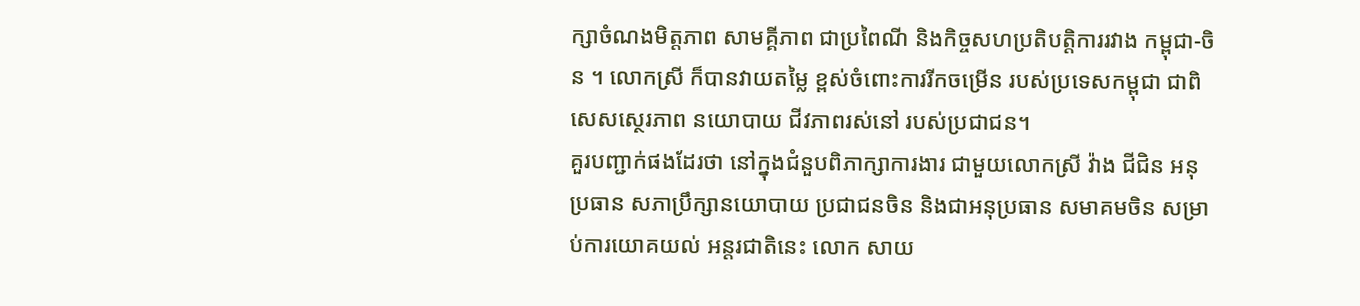ក្សាចំណងមិត្តភាព សាមគ្គីភាព ជាប្រពៃណី និងកិច្ចសហប្រតិបត្តិការរវាង កម្ពុជា-ចិន ។ លោកស្រី ក៏បានវាយតម្លៃ ខ្ពស់ចំពោះការរីកចម្រើន របស់ប្រទេសកម្ពុជា ជាពិសេសស្ថេរភាព នយោបាយ ជីវភាពរស់នៅ របស់ប្រជាជន។
គួរបញ្ជាក់ផងដែរថា នៅក្នុងជំនួបពិភាក្សាការងារ ជាមួយលោកស្រី វ៉ាង ជីជិន អនុប្រធាន សភាប្រឹក្សានយោបាយ ប្រជាជនចិន និងជាអនុប្រធាន សមាគមចិន សម្រាប់ការយោគយល់ អន្តរជាតិនេះ លោក សាយ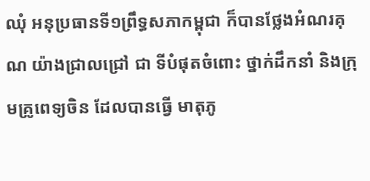ឈុំ អនុប្រធានទី១ព្រឹទ្ធសភាកម្ពុជា ក៏បានថ្លែងអំណរគុណ យ៉ាងជ្រាលជ្រៅ ជា ទីបំផុតចំពោះ ថ្នាក់ដឹកនាំ និងក្រុមគ្រូពេទ្យចិន ដែលបានធ្វើ មាតុភូ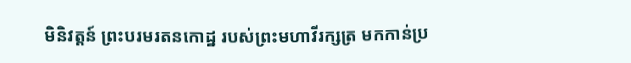មិនិវត្តន៍ ព្រះបរមរតនកោដ្ឋ របស់ព្រះមហាវីរក្សត្រ មកកាន់ប្រ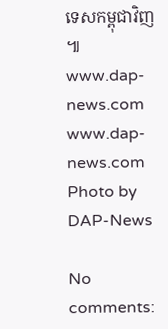ទេសកម្ពុជាវិញ ៕
www.dap-news.com
www.dap-news.com
Photo by DAP-News

No comments: